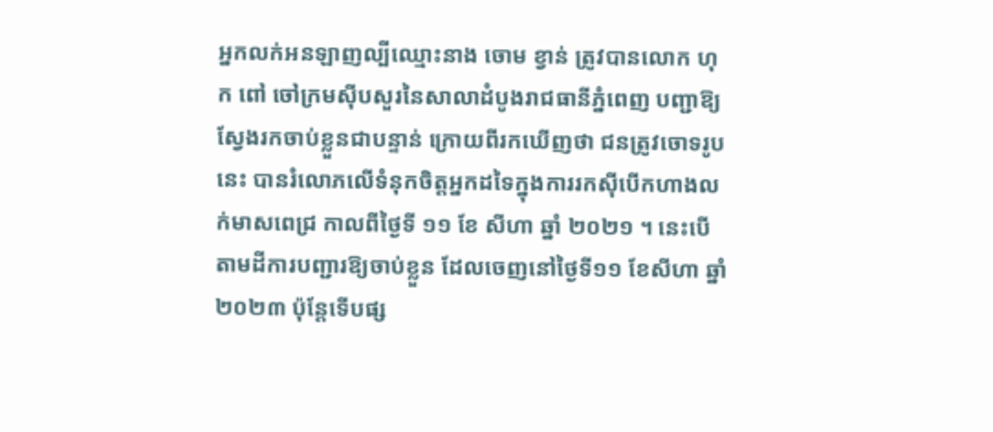អ្នកលក់អនឡាញល្បីឈ្មោះនាង ចោម ខ្វាន់ ត្រូវបានលោក ហុក ពៅ ចៅក្រមស៊ីបសួរនៃសាលាដំបូងរាជធានីភ្នំពេញ បញ្ជាឱ្យស្វែងរកចាប់ខ្លួនជាបន្ទាន់ ក្រោយពីរកឃើញថា ជនត្រូវចោទរូបនេះ បានរំលោភលើទំនុកចិត្តអ្នកដទៃក្នុងការរកស៊ីបើកហាងលក់មាសពេជ្រ កាលពីថ្ងៃទី ១១ ខែ សីហា ឆ្នាំ ២០២១ ។ នេះបើតាមដីការបញ្ជារឱ្យចាប់ខ្លួន ដែលចេញនៅថ្ងៃទី១១ ខែសីហា ឆ្នាំ២០២៣ ប៉ុន្តែទើបផ្ស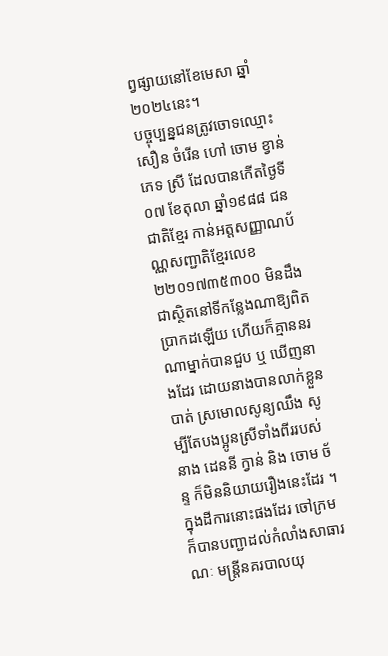ព្វផ្សាយនៅខែមេសា ឆ្នាំ២០២៤នេះ។
បច្ចុប្បន្នជនត្រូវចោទឈ្មោះ សឿន ចំរើន ហៅ ចោម ខ្វាន់ ភេទ ស្រី ដែលបានកើតថ្ងៃទី០៧ ខែតុលា ឆ្នាំ១៩៨៨ ជនជាតិខ្មែរ កាន់អត្តសញ្ញាណប័ណ្ណសញ្ជាតិខ្មែរលេខ ២២០១៧៣៥៣០០ មិនដឹងជាស្ថិតនៅទីកន្លែងណាឱ្យពិតប្រាកដឡើយ ហើយក៏គ្មាននរណាម្នាក់បានជួប ឬ ឃើញនាងដែរ ដោយនាងបានលាក់ខ្លួនបាត់ ស្រមោលសូន្យឈឹង សូម្បីតែបងប្អូនស្រីទាំងពីររបស់នាង ដេននី ក្វាន់ និង ចោម ច័ន្ទ ក៏មិននិយាយរឿងនេះដែរ ។
ក្នុងដីការនោះផងដែរ ចៅក្រម ក៏បានបញ្ជាដល់កំលាំងសាធារណៈ មន្ត្រីនគរបាលយុ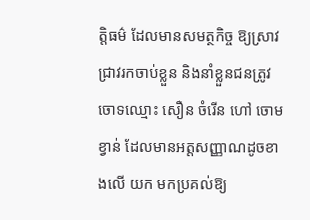ត្តិធម៌ ដែលមានសមត្ថកិច្ច ឱ្យស្រាវជ្រាវរកចាប់ខ្លួន និងនាំខ្លួនជនត្រូវចោទឈ្មោះ សឿន ចំរើន ហៅ ចោម ខ្វាន់ ដែលមានអត្តសញ្ញាណដូចខាងលើ យក មកប្រគល់ឱ្យ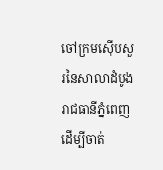ចៅក្រមស៊ើបសួរនៃសាលាដំបូងរាជធានីភ្នំពេញ ដើម្បីចាត់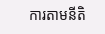ការតាមនីតិ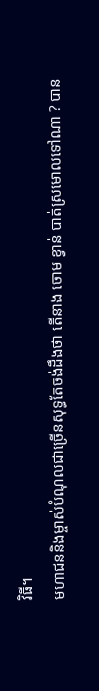វិធី។
មហាជននិងម្ចាស់បំណុលជាច្រើនសុទ្ធតែចង់ដឹងថា តើនាង ចោម ខ្វាន់ បាត់ស្រមោលទៅណា ? បាន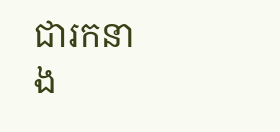ជារកនាង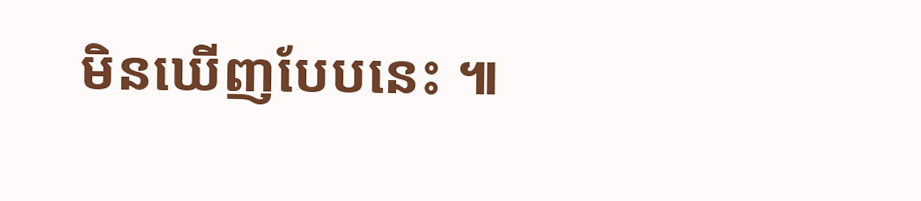មិនឃើញបែបនេះ ៕